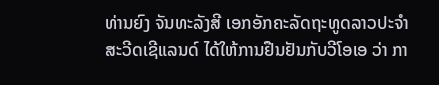ທ່ານຍົງ ຈັນທະລັງສີ ເອກອັກຄະລັດຖະທູດລາວປະຈໍາ
ສະວີດເຊີແລນດ໌ ໄດ້ໃຫ້ການຢືນຢັນກັບວີໂອເອ ວ່າ ກາ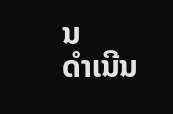ນ
ດໍາເນີນ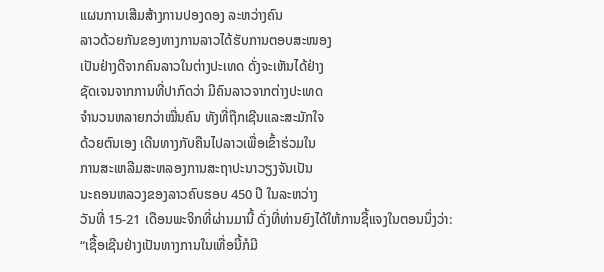ແຜນການເສີມສ້າງການປອງດອງ ລະຫວ່າງຄົນ
ລາວດ້ວຍກັນຂອງທາງການລາວໄດ້ຮັບການຕອບສະໜອງ
ເປັນຢ່າງດີຈາກຄົນລາວໃນຕ່າງປະເທດ ດັ່ງຈະເຫັນໄດ້ຢ່າງ
ຊັດເຈນຈາກການທີ່ປາກົດວ່າ ມີຄົນລາວຈາກຕ່າງປະເທດ
ຈໍານວນຫລາຍກວ່າໝື່ນຄົນ ທັງທີ່ຖືກເຊີນແລະສະມັກໃຈ
ດ້ວຍຕົນເອງ ເດີນທາງກັບຄືນໄປລາວເພື່ອເຂົ້າຮ່ວມໃນ
ການສະເຫລີມສະຫລອງການສະຖາປະນາວຽງຈັນເປັນ
ນະຄອນຫລວງຂອງລາວຄົບຮອບ 450 ປີ ໃນລະຫວ່າງ
ວັນທີ່ 15-21 ເດືອນພະຈິກທີ່ຜ່ານມານີ້ ດັ່ງທີ່ທ່ານຍົງໄດ້ໃຫ້ການຊີ້ແຈງໃນຕອນນຶ່ງວ່າ:
“ເຊື້ອເຊີນຢ່າງເປັນທາງການໃນເທື່ອນີ້ກໍມີ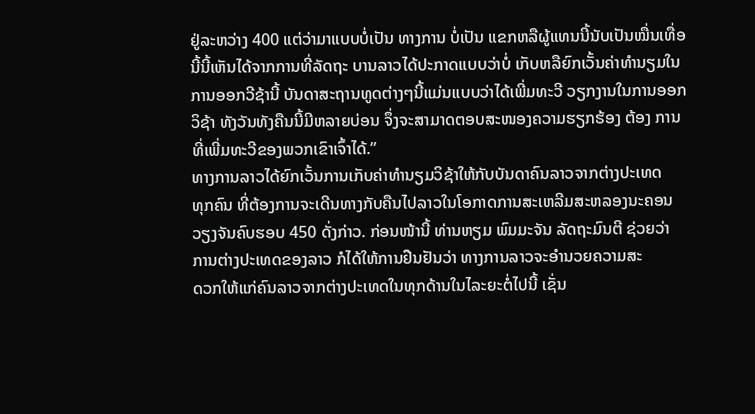ຢູ່ລະຫວ່າງ 400 ແຕ່ວ່າມາແບບບໍ່ເປັນ ທາງການ ບໍ່ເປັນ ແຂກຫລືຜູ້ແທນນີ້ນັບເປັນໝື່ນເທື່ອນີ້ນີ້ເຫັນໄດ້ຈາກການທີ່ລັດຖະ ບານລາວໄດ້ປະກາດແບບວ່າບໍ່ ເກັບຫລືຍົກເວັ້ນຄ່າທໍານຽມໃນການອອກວີຊ້ານີ້ ບັນດາສະຖານທູດຕ່າງໆນີ້ແມ່ນແບບວ່າໄດ້ເພີ່ມທະວີ ວຽກງານໃນການອອກວິຊ້າ ທັງວັນທັງຄືນນີ້ມີຫລາຍບ່ອນ ຈຶ່ງຈະສາມາດຕອບສະໜອງຄວາມຮຽກຮ້ອງ ຕ້ອງ ການທີ່ເພີ່ມທະວີຂອງພວກເຂົາເຈົ້າໄດ້.”
ທາງການລາວໄດ້ຍົກເວັ້ນການເກັບຄ່າທໍານຽມວິຊ້າໃຫ້ກັບບັນດາຄົນລາວຈາກຕ່າງປະເທດ
ທຸກຄົນ ທີ່ຕ້ອງການຈະເດີນທາງກັບຄືນໄປລາວໃນໂອກາດການສະເຫລີມສະຫລອງນະຄອນ
ວຽງຈັນຄົບຮອບ 450 ດັ່ງກ່າວ. ກ່ອນໜ້ານີ້ ທ່ານຫຽມ ພົມມະຈັນ ລັດຖະມົນຕີ ຊ່ວຍວ່າ
ການຕ່າງປະເທດຂອງລາວ ກໍໄດ້ໃຫ້ການຢືນຢັນວ່າ ທາງການລາວຈະອໍານວຍຄວາມສະ
ດວກໃຫ້ແກ່ຄົນລາວຈາກຕ່າງປະເທດໃນທຸກດ້ານໃນໄລະຍະຕໍ່ໄປນີ້ ເຊັ່ນ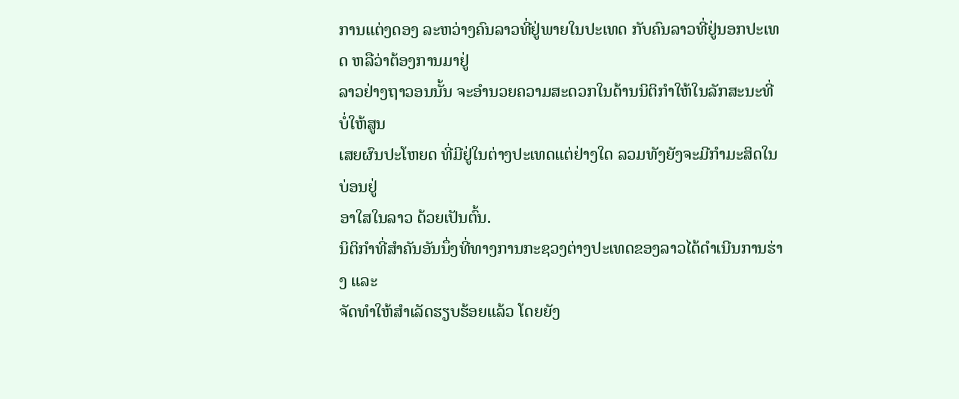ການແຕ່ງດອງ ລະຫວ່າງຄົນລາວທີ່ຢູ່ພາຍໃນປະເທດ ກັບຄົນລາວທີ່ຢູ່ນອກປະເທດ ຫລືວ່າຕ້ອງການມາຢູ່
ລາວຢ່າງຖາວອນນັ້ນ ຈະອໍານວຍຄວາມສະດວກໃນດ້ານນິຕິກໍາໃຫ້ໃນລັກສະນະທີ່ບໍ່ໃຫ້ສູນ
ເສຍຜົນປະໂຫຍດ ທີ່ມີຢູ່ໃນຕ່າງປະເທດແຕ່ຢ່າງໃດ ລວມທັງຍັງຈະມີກໍາມະສິດໃນບ່ອນຢູ່
ອາໃສໃນລາວ ດ້ວຍເປັນຕົ້ນ.
ນິຕິກໍາທີ່ສໍາຄັນອັນນຶ່ງທີ່ທາງການກະຊວງຕ່າງປະເທດຂອງລາວໄດ້ດໍາເນີນການຮ່າງ ແລະ
ຈັດທໍາໃຫ້ສຳເລັດຮຽບຮ້ອຍແລ້ວ ໂດຍຍັງ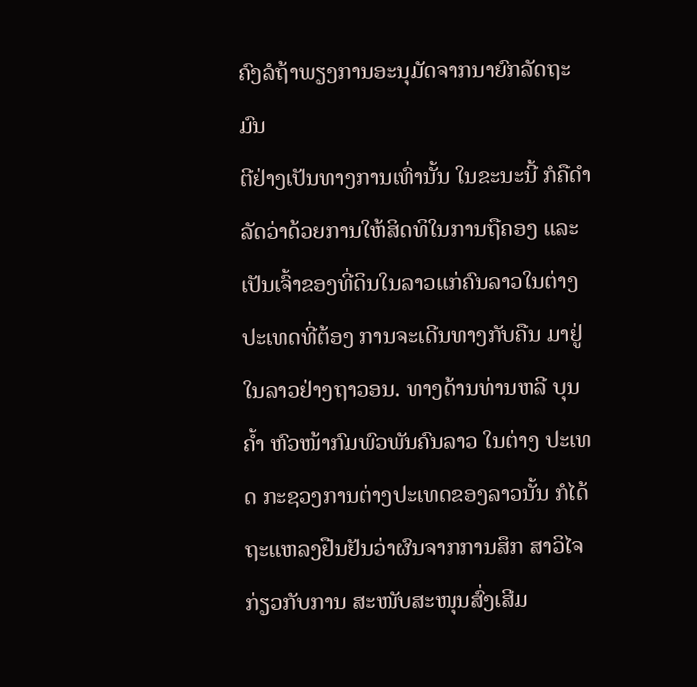ຄົງລໍຖ້າພຽງການອະນຸມັດຈາກນາຍົກລັດຖະມົນ
ຕີຢ່າງເປັນທາງການເທົ່ານັ້ນ ໃນຂະນະນີ້ ກໍຄືດໍາລັດວ່າດ້ວຍການໃຫ້ສິດທິໃນການຖືຄອງ ແລະເປັນເຈົ້າຂອງທີ່ດິນໃນລາວແກ່ຄົນລາວໃນຕ່າງປະເທດທີ່ຕ້ອງ ການຈະເດີນທາງກັບຄືນ ມາຢູ່ໃນລາວຢ່າງຖາວອນ. ທາງດ້ານທ່ານຫລີ ບຸນຄໍ້າ ຫົວໜ້າກົມພົວພັນຄົນລາວ ໃນຕ່າງ ປະເທດ ກະຊວງການຕ່າງປະເທດຂອງລາວນັ້ນ ກໍໄດ້ຖະແຫລງຢືນຢັນວ່າຜົນຈາກການສຶກ ສາວິໄຈກ່ຽວກັບການ ສະໜັບສະໜຸນສົ່ງເສີມ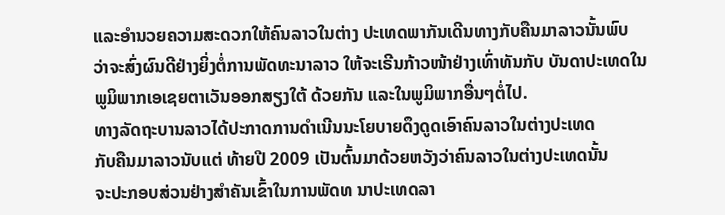ແລະອໍານວຍຄວາມສະດວກໃຫ້ຄົນລາວໃນຕ່າງ ປະເທດພາກັນເດີນທາງກັບຄືນມາລາວນັ້ນພົບ ວ່າຈະສົ່ງຜົນດີຢ່າງຍິ່ງຕໍ່ການພັດທະນາລາວ ໃຫ້ຈະເຣີນກ້າວໜ້າຢ່າງເທົ່າທັນກັບ ບັນດາປະເທດໃນພູມິພາກເອເຊຍຕາເວັນອອກສຽງໃຕ້ ດ້ວຍກັນ ແລະໃນພູມິພາກອື່ນໆຕໍ່ໄປ.
ທາງລັດຖະບານລາວໄດ້ປະກາດການດໍາເນີນນະໂຍບາຍດຶງດູດເອົາຄົນລາວໃນຕ່າງປະເທດ
ກັບຄືນມາລາວນັບແຕ່ ທ້າຍປີ 2009 ເປັນຕົ້ນມາດ້ວຍຫວັງວ່າຄົນລາວໃນຕ່າງປະເທດນັ້ນ
ຈະປະກອບສ່ວນຢ່າງສໍາຄັນເຂົ້າໃນການພັດທ ນາປະເທດລາ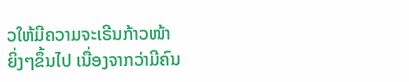ວໃຫ້ມີຄວາມຈະເຣີນກ້າວໜ້າ
ຍິ່ງໆຂຶ້ນໄປ ເນື່ອງຈາກວ່າມີຄົນ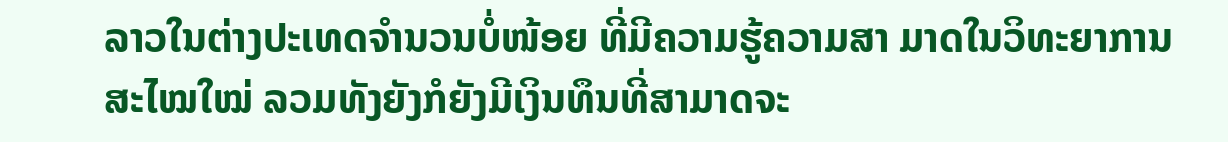ລາວໃນຕ່າງປະເທດຈໍານວນບໍ່ໜ້ອຍ ທີ່ມີຄວາມຮູ້ຄວາມສາ ມາດໃນວິທະຍາການສະໄໝໃໝ່ ລວມທັງຍັງກໍຍັງມີເງິນທຶນທີ່ສາມາດຈະ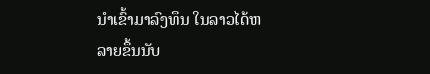ນໍາເຂົ້າມາລົງທຶນ ໃນລາວໄດ້ຫລາຍຂຶ້ນນັບ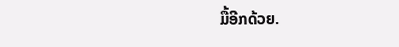ມື້ອີກດ້ວຍ.